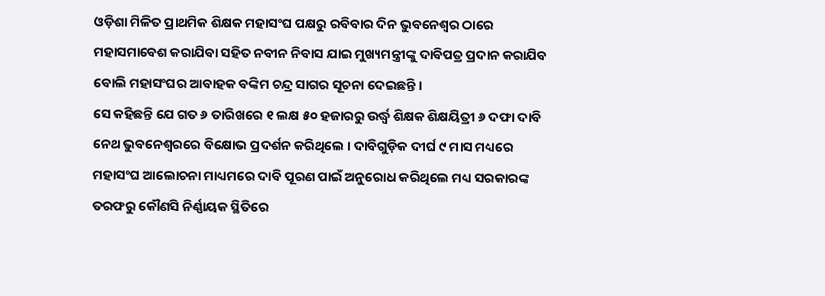ଓଡ଼ିଶା ମିଳିତ ପ୍ରାଥମିକ ଶିକ୍ଷକ ମହାସଂଘ ପକ୍ଷରୁ ରବିବାର ଦିନ ଭୁବନେଶ୍ୱର ଠାରେ ମହାସମାବେଶ କରାଯିବା ସହିତ ନବୀନ ନିବାସ ଯାଇ ମୁଖ୍ୟମନ୍ତ୍ରୀଙ୍କୁ ଦାବିପତ୍ର ପ୍ରଦାନ କରାଯିବ ବୋଲି ମହାସଂଘର ଆବାହକ ବଙ୍କିମ ଚନ୍ଦ୍ର ସାଗର ସୂଚନା ଦେଇଛନ୍ତି ।
ସେ କହିଛନ୍ତି ଯେ ଗତ ୬ ତାରିଖରେ ୧ ଲକ୍ଷ ୫୦ ହଜାରରୁ ଉର୍ଦ୍ଧ୍ୱ ଶିକ୍ଷକ ଶିକ୍ଷୟିତ୍ରୀ ୬ ଦଫା ଦାବି ନେଥ ଭୁବନେଶ୍ୱରରେ ବିକ୍ଷୋଭ ପ୍ରଦର୍ଶନ କରିଥିଲେ । ଦାବିଗୁଡ଼ିକ ଦୀର୍ଘ ୯ ମାସ ମଧ୍ୟରେ ମହାସଂଘ ଆଲୋଚନା ମାଧ୍ୟମରେ ଦାବି ପୂରଣ ପାଇଁ ଅନୁରୋଧ କରିଥିଲେ ମଧ୍ୟ ସରକାରଙ୍କ ତରଫରୁ କୌଣସି ନିର୍ଣ୍ଣାୟକ ସ୍ଥିତିରେ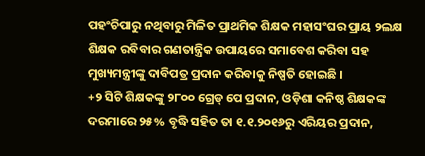ପହଂଚିପାରୁ ନଥିବାରୁ ମିଳିତ ପ୍ରାଥମିକ ଶିକ୍ଷକ ମହାସଂଘର ପ୍ରାୟ ୨ଲକ୍ଷ ଶିକ୍ଷକ ରବିବାର ଗଣତାନ୍ତ୍ରିକ ଉପାୟରେ ସମାବେଶ କରିବା ସହ ମୁଖ୍ୟମନ୍ତ୍ରୀଙ୍କୁ ଦାବିପତ୍ର ପ୍ରଦାନ କରିବାକୁ ନିଷ୍ପତି ହୋଇଛି ।
+୨ ସିଟି ଶିକ୍ଷକଙ୍କୁ ୨୮୦୦ ଗ୍ରେଡ୍ ପେ ପ୍ରଦାନ, ଓଡ଼ିଶା କନିଷ୍ଠ ଶିକ୍ଷକଙ୍କ ଦରମାରେ ୨୫% ବୃଦ୍ଧି ସହିତ ତା ୧.୧.୨୦୧୬ରୁ ଏରିୟର ପ୍ରଦାନ,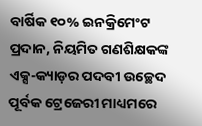ବାର୍ଷିକ ୧୦% ଇନକ୍ରିମେଂଟ ପ୍ରଦାନ, ନିୟମିତ ଗଣଶିକ୍ଷକଙ୍କ ଏକ୍ସ-କ୍ୟାଡ଼ର ପଦବୀ ଉଚ୍ଛେଦ ପୂର୍ବକ ଟ୍ରେଜେରୀ ମାଧ୍ୟମରେ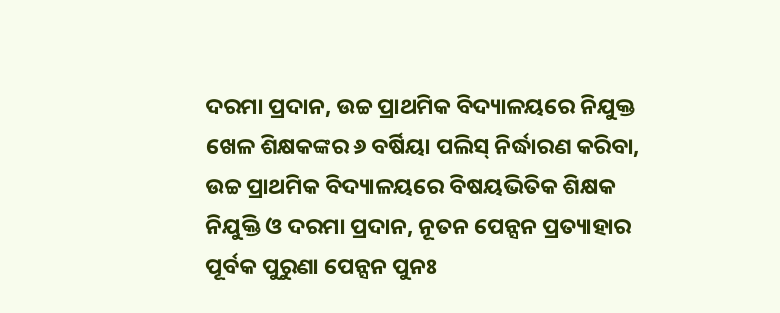ଦରମା ପ୍ରଦାନ, ଉଚ୍ଚ ପ୍ରାଥମିକ ବିଦ୍ୟାଳୟରେ ନିଯୁକ୍ତ ଖେଳ ଶିକ୍ଷକଙ୍କର ୬ ବର୍ଷିୟା ପଲିସ୍ ନିର୍ଦ୍ଧାରଣ କରିବା, ଉଚ୍ଚ ପ୍ରାଥମିକ ବିଦ୍ୟାଳୟରେ ବିଷୟଭିତିକ ଶିକ୍ଷକ ନିଯୁକ୍ତି ଓ ଦରମା ପ୍ରଦାନ, ନୂତନ ପେନ୍ସନ ପ୍ରତ୍ୟାହାର ପୂର୍ବକ ପୁରୁଣା ପେନ୍ସନ ପୁନଃ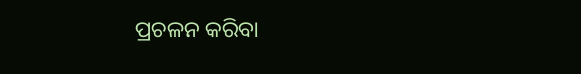ପ୍ରଚଳନ କରିବା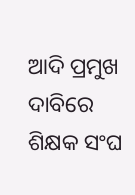ଆଦି ପ୍ରମୁଖ ଦାବିରେ ଶିକ୍ଷକ ସଂଘ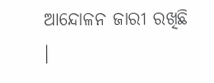ଆନ୍ଦୋଳନ ଜାରୀ ରଖିଛି ।